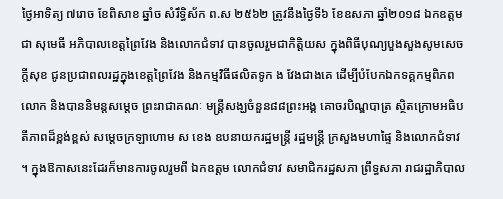ថ្ងៃអាទិត្យ ៧រោច ខែពិសាខ ឆ្នាំច សំរឹទ្ធិស័ក ព.ស ២៥៦២ ត្រូវនឹងថ្ងៃទី៦ ខែឧសភា ឆ្នាំ២០១៨ ឯកឧត្តម ជា សុមេធី អភិបាលខេត្តព្រៃវែង និងលោកជំទាវ បានចូលរួមជាកិត្តិយស ក្នុងពិធីបុណ្យបួងសួងសូមសេចក្តីសុខ ជូនប្រជាពលរដ្ឋក្នុងខេត្តព្រៃវែង និងកម្មវិធីផលិតទូក ង វែងជាងគេ ដើម្បីបំបែកឯកទគ្គកម្មពិភពលោក និងបាននិមន្តសម្តេច ព្រះរាជាគណៈ មន្ត្រីសង្ឃចំនួន៨៨ព្រះអង្គ គោចរបិណ្ឌបាត្រ ស្ថិតក្រោមអធិបតីភាពដ៏ខ្ពង់ខ្ពស់ សម្តេចក្រឡាហោម ស ខេង ឧបនាយករដ្ឋមន្ត្រី រដ្ឋមន្រ្តី ក្រសួងមហាផ្ទៃ និងលោកជំទាវ ។ ក្នុងឱកាសនេះដែរក៏មានការចូលរួមពី ឯកឧត្តម លោកជំទាវ សមាជិករដ្ឋសភា ព្រឹទ្ធសភា រាជរដ្ឋាភិបាល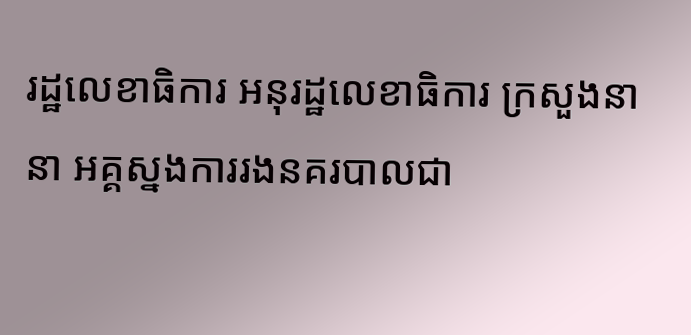រដ្ឋលេខាធិការ អនុរដ្ឋលេខាធិការ ក្រសួងនានា អគ្គស្នងការរងនគរបាលជា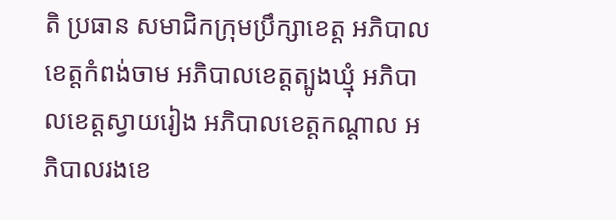តិ ប្រធាន សមាជិកក្រុមប្រឹក្សាខេត្ត អភិបាលខេត្តកំពង់ចាម អភិបាលខេត្តត្បូងឃ្មុំ អភិបាលខេត្តស្វាយរៀង អភិបាលខេត្តកណ្តាល អភិបាលរងខេ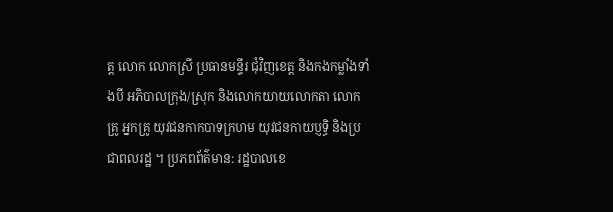ត្ត លោក លោកស្រី ប្រធានមន្ទីរ ជុំវិញខេត្ត និងកងកម្លាំងទាំងបី អភិបាលក្រុង/ស្រុក និងលោកយាយលោកតា លោកគ្រូ អ្នកគ្រូ យុវជនកាកបាទក្រហម យុវជនកាយប្ញទ្ធិ និងប្រជាពលរដ្ឋ ។ ប្រភពព័ត៌មាន: រដ្ឋបាលខេ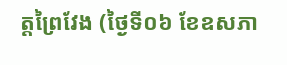ត្តព្រៃវែង (ថ្ងៃទី០៦ ខែឧសភា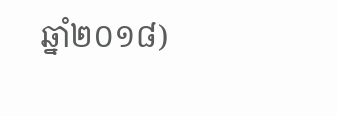ឆ្នាំ២០១៨)